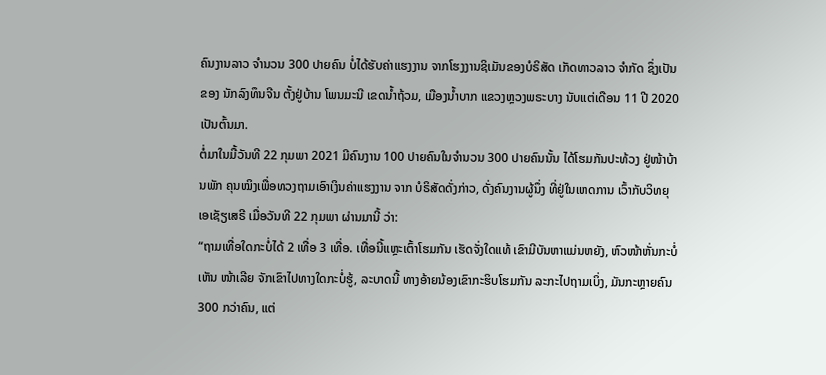ຄົນງານລາວ ຈໍານວນ 300 ປາຍຄົນ ບໍ່ໄດ້ຮັບຄ່າແຮງງານ ຈາກໂຮງງານຊິເມັນຂອງບໍຣິສັດ ເກັດທາວລາວ ຈໍາກັດ ຊຶ່ງເປັນຂອງ ນັກລົງທຶນຈີນ ຕັ້ງຢູ່ບ້ານ ໂພນມະນີ ເຂດນໍ້າຖ້ວມ, ເມືອງນໍ້າບາກ ແຂວງຫຼວງພຣະບາງ ນັບແຕ່ເດືອນ 11 ປີ 2020 ເປັນຕົ້ນມາ.
ຕໍ່ມາໃນມື້ວັນທີ 22 ກຸມພາ 2021 ມີຄົນງານ 100 ປາຍຄົນໃນຈໍານວນ 300 ປາຍຄົນນັ້ນ ໄດ້ໂຮມກັນປະທ້ວງ ຢູ່ໜ້າບ້ານພັກ ຄຸນໝິງເພື່ອທວງຖາມເອົາເງິນຄ່າແຮງງານ ຈາກ ບໍຣິສັດດັ່ງກ່າວ, ດັ່ງຄົນງານຜູ້ນຶ່ງ ທີ່ຢູ່ໃນເຫດການ ເວົ້າກັບວິທຍຸເອເຊັຽເສຣີ ເມື່ອວັນທີ 22 ກຸມພາ ຜ່ານມານີ້ ວ່າ:
“ຖາມເທື່ອໃດກະບໍ່ໄດ້ 2 ເທື່ອ 3 ເທື່ອ. ເທື່ອນີ້ແຫຼະເຕົ້າໂຮມກັນ ເຮັດຈັ່ງໃດແທ້ ເຂົາມີບັນຫາແມ່ນຫຍັງ, ຫົວໜ້າຫັ່ນກະບໍ່ເຫັນ ໜ້າເລີຍ ຈັກເຂົາໄປທາງໃດກະບໍ່ຮູ້, ລະບາດນີ້ ທາງອ້າຍນ້ອງເຂົາກະຮິບໂຮມກັນ ລະກະໄປຖາມເບິ່ງ, ມັນກະຫຼາຍຄົນ 300 ກວ່າຄົນ, ແຕ່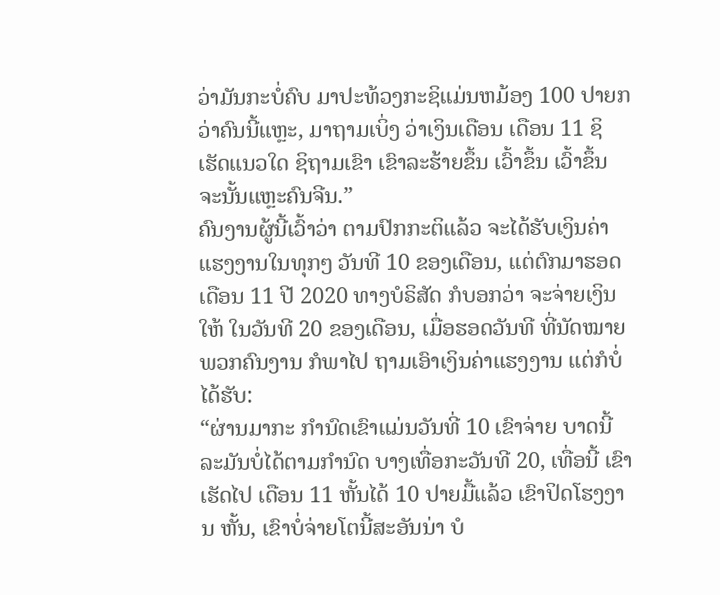ວ່າມັນກະບໍ່ຄົບ ມາປະທ້ວງກະຊິແມ່ນຫມ້ອງ 100 ປາຍກວ່າຄົນນີ້ແຫຼະ, ມາຖາມເບິ່ງ ວ່າເງິນເດືອນ ເດືອນ 11 ຊິເຮັດແນວໃດ ຊິຖາມເຂົາ ເຂົາລະຮ້າຍຂຶ້ນ ເວົ້າຂຶ້ນ ເວົ້າຂຶ້ນ ຈະນັ້ນແຫຼະຄົນຈີນ.”
ຄົນງານຜູ້ນີ້ເວົ້າວ່າ ຕາມປົກກະຕິແລ້ວ ຈະໄດ້ຮັບເງິນຄ່າແຮງງານໃນທຸກໆ ວັນທີ 10 ຂອງເດືອນ, ແຕ່ຕົກມາຮອດເດືອນ 11 ປີ 2020 ທາງບໍຣິສັດ ກໍບອກວ່າ ຈະຈ່າຍເງິນໃຫ້ ໃນວັນທີ 20 ຂອງເດືອນ, ເມື່ອຮອດວັນທີ ທີ່ນັດໝາຍ ພວກຄົນງານ ກໍພາໄປ ຖາມເອົາເງິນຄ່າແຮງງານ ແຕ່ກໍບໍ່ໄດ້ຮັບ:
“ຜ່ານມາກະ ກໍານົດເຂົາແມ່ນວັນທີ່ 10 ເຂົາຈ່າຍ ບາດນີ້ ລະມັນບໍ່ໄດ້ຕາມກໍານົດ ບາງເທື່ອກະວັນທີ 20, ເທື່ອນີ້ ເຂົາເຮັດໄປ ເດືອນ 11 ຫັ້ນໄດ້ 10 ປາຍມື້ແລ້ວ ເຂົາປິດໂຮງງານ ຫັ້ນ, ເຂົາບໍ່ຈ່າຍໂຕນີ້ສະອັນນ່າ ບໍ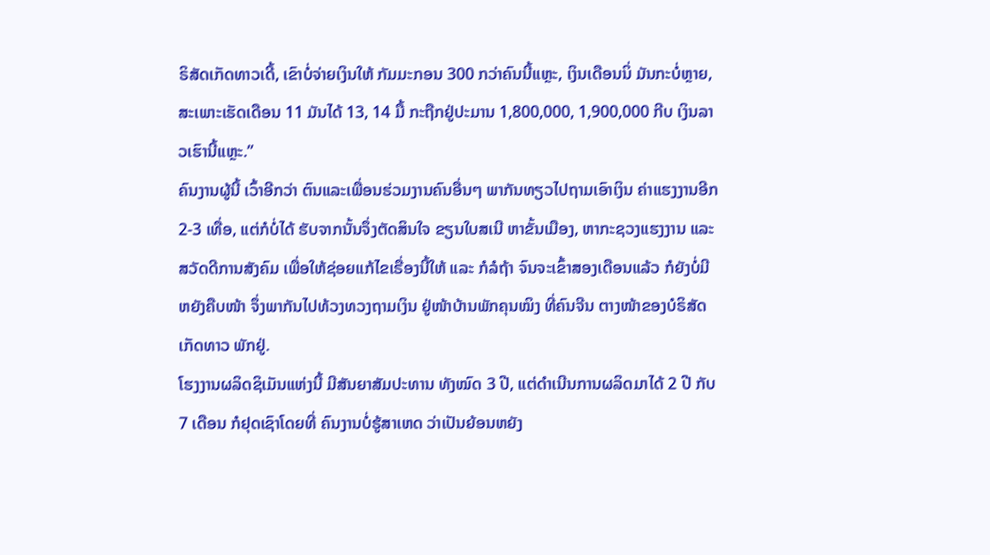ຣິສັດເກັດທາວເດີ້, ເຂົາບໍ່ຈ່າຍເງິນໃຫ້ ກັມມະກອນ 300 ກວ່າຄົນນີ້ແຫຼະ, ເງິນເດືອນນິ່ ມັນກະບໍ່ຫຼາຍ, ສະເພາະເຮັດເດືອນ 11 ມັນໄດ້ 13, 14 ມື້ ກະຖືກຢູ່ປະມານ 1,800,000, 1,900,000 ກີບ ເງິນລາວເຮົານີ້ແຫຼະ.”
ຄົນງານຜູ້ນີ້ ເວົ້າອີກວ່າ ຕົນແລະເພື່ອນຮ່ວມງານຄົນອື່ນໆ ພາກັນທຽວໄປຖາມເອົາເງິນ ຄ່າແຮງງານອີກ 2-3 ເທື່ອ, ແຕ່ກໍບໍ່ໄດ້ ຮັບຈາກນັ້ນຈຶ່ງຕັດສິນໃຈ ຂຽນໃບສເນີ ຫາຂັ້ນເມືອງ, ຫາກະຊວງແຮງງານ ແລະສວັດດີການສັງຄົມ ເພື່ອໃຫ້ຊ່ອຍແກ້ໄຂເຣື່ອງນີ້ໃຫ້ ແລະ ກໍລໍຖ້າ ຈົນຈະເຂົ້າສອງເດືອນແລ້ວ ກໍຍັງບໍ່ມີຫຍັງຄືບໜ້າ ຈຶ່ງພາກັນໄປທ້ວງທວງຖາມເງິນ ຢູ່ໜ້າບ້ານພັກຄຸນໝິງ ທີ່ຄົນຈີນ ຕາງໜ້າຂອງບໍຣິສັດ ເກັດທາວ ພັກຢູ່.
ໂຮງງານຜລິດຊິເມັນແຫ່ງນີ້ ມີສັນຍາສັມປະທານ ທັງໝົດ 3 ປີ, ແຕ່ດໍາເນີນການຜລິດມາໄດ້ 2 ປີ ກັບ 7 ເດືອນ ກໍຢຸດເຊົາໂດຍທີ່ ຄົນງານບໍ່ຮູ້ສາເຫດ ວ່າເປັນຍ້ອນຫຍັງ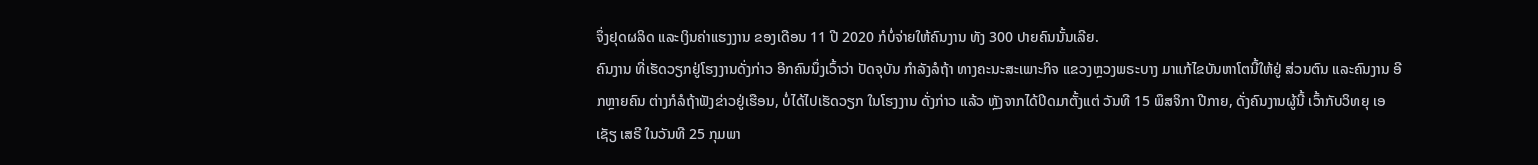ຈຶ່ງຢຸດຜລິດ ແລະເງິນຄ່າແຮງງານ ຂອງເດືອນ 11 ປີ 2020 ກໍບໍ່ຈ່າຍໃຫ້ຄົນງານ ທັງ 300 ປາຍຄົນນັ້ນເລີຍ.
ຄົນງານ ທີ່ເຮັດວຽກຢູ່ໂຮງງານດັ່ງກ່າວ ອີກຄົນນຶ່ງເວົ້າວ່າ ປັດຈຸບັນ ກໍາລັງລໍຖ້າ ທາງຄະນະສະເພາະກິຈ ແຂວງຫຼວງພຣະບາງ ມາແກ້ໄຂບັນຫາໂຕນີ້ໃຫ້ຢູ່ ສ່ວນຕົນ ແລະຄົນງານ ອີກຫຼາຍຄົນ ຕ່າງກໍລໍຖ້າຟັງຂ່າວຢູ່ເຮືອນ, ບໍ່ໄດ້ໄປເຮັດວຽກ ໃນໂຮງງານ ດັ່ງກ່າວ ແລ້ວ ຫຼັງຈາກໄດ້ປິດມາຕັ້ງແຕ່ ວັນທີ 15 ພຶສຈິກາ ປີກາຍ, ດັ່ງຄົນງານຜູ້ນີ້ ເວົ້າກັບວິທຍຸ ເອເຊັຽ ເສຣີ ໃນວັນທີ 25 ກຸມພາ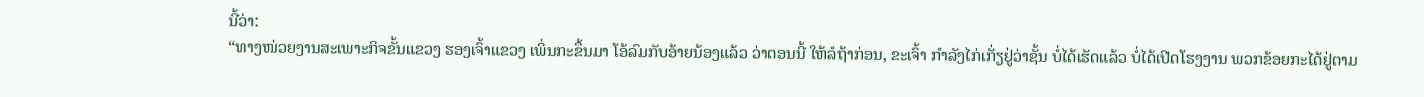ນີ້ວ່າ:
“ທາງໜ່ວຍງານສະເພາະກິຈຂັ້ນແຂວງ ຮອງເຈົ້າແຂວງ ເພິ່ນກະຂຶ້ນມາ ໂອ້ລົມກັບອ້າຍນ້ອງແລ້ວ ວ່າຕອນນີ້ ໃຫ້ລໍຖ້າກ່ອນ, ຂະເຈົ້າ ກໍາລັງໄກ່ເກັ່ຽຢູ່ວ່າຊັ້ນ ບໍ່ໄດ້ເຮັດແລ້ວ ບໍ່ໄດ້ເປີດໂຮງງານ ພວກຂ້ອຍກະໄດ້ຢູ່ຕາມ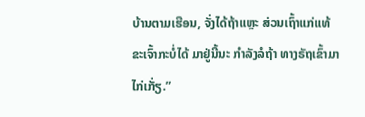ບ້ານຕາມເຮືອນ, ຈັ່ງໄດ້ຖ້າແຫຼະ ສ່ວນເຖົ້າແກ່ແທ້ ຂະເຈົ້າກະບໍ່ໄດ້ ມາຢູ່ນີ້ນະ ກໍາລັງລໍຖ້າ ທາງຣັຖເຂົ້າມາໄກ່ເກັ່ຽ.”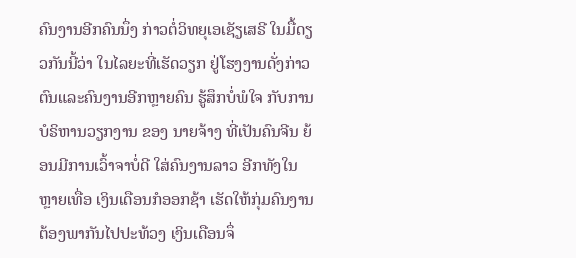ຄົນງານອີກຄົນນຶ່ງ ກ່າວຕໍ່ວິທຍຸເອເຊັຽເສຣີ ໃນມື້ດຽວກັນນີ້ວ່າ ໃນໄລຍະທີ່ເຮັດວຽກ ຢູ່ໂຮງງານດັ່ງກ່າວ ຕົນແລະຄົນງານອີກຫຼາຍຄົນ ຮູ້ສຶກບໍ່ພໍໃຈ ກັບການບໍຣິຫານວຽກງານ ຂອງ ນາຍຈ້າງ ທີ່ເປັນຄົນຈີນ ຍ້ອນມີການເວົ້າຈາບໍ່ດີ ໃສ່ຄົນງານລາວ ອີກທັງໃນຫຼາຍເທື່ອ ເງິນເດືອນກໍອອກຊ້າ ເຮັດໃຫ້ກຸ່ມຄົນງານ ຕ້ອງພາກັນໄປປະທ້ວງ ເງິນເດືອນຈຶ່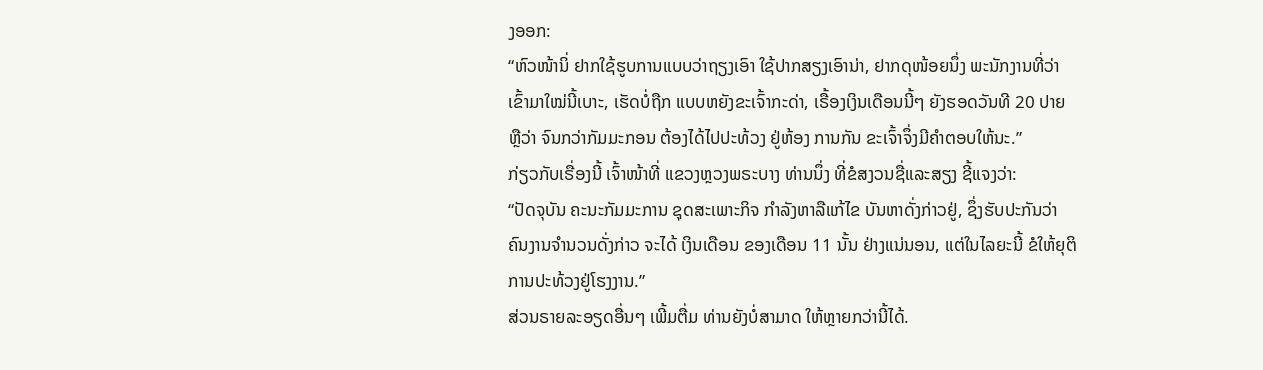ງອອກ:
“ຫົວໜ້ານິ່ ຢາກໃຊ້ຮູບການແບບວ່າຖຽງເອົາ ໃຊ້ປາກສຽງເອົານ່າ, ຢາກດຸໜ້ອຍນຶ່ງ ພະນັກງານທີ່ວ່າເຂົ້າມາໃໝ່ນີ້ເບາະ, ເຮັດບໍ່ຖືກ ແບບຫຍັງຂະເຈົ້າກະດ່າ, ເຣື້ອງເງິນເດືອນນີ້ໆ ຍັງຮອດວັນທີ 20 ປາຍ ຫຼືວ່າ ຈົນກວ່າກັມມະກອນ ຕ້ອງໄດ້ໄປປະທ້ວງ ຢູ່ຫ້ອງ ການກັນ ຂະເຈົ້າຈຶ່ງມີຄໍາຕອບໃຫ້ນະ.”
ກ່ຽວກັບເຣື່ອງນີ້ ເຈົ້າໜ້າທີ່ ແຂວງຫຼວງພຣະບາງ ທ່ານນຶ່ງ ທີ່ຂໍສງວນຊື່ແລະສຽງ ຊີ້ແຈງວ່າ:
“ປັດຈຸບັນ ຄະນະກັມມະການ ຊຸດສະເພາະກິຈ ກໍາລັງຫາລືແກ້ໄຂ ບັນຫາດັ່ງກ່າວຢູ່, ຊຶ່ງຮັບປະກັນວ່າ ຄົນງານຈໍານວນດັ່ງກ່າວ ຈະໄດ້ ເງິນເດືອນ ຂອງເດືອນ 11 ນັ້ນ ຢ່າງແນ່ນອນ, ແຕ່ໃນໄລຍະນີ້ ຂໍໃຫ້ຍຸຕິການປະທ້ວງຢູ່ໂຮງງານ.”
ສ່ວນຣາຍລະອຽດອື່ນໆ ເພີ້ມຕື່ມ ທ່ານຍັງບໍ່ສາມາດ ໃຫ້ຫຼາຍກວ່ານີ້ໄດ້.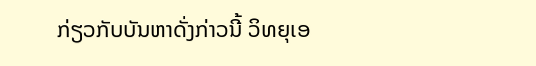ກ່ຽວກັບບັນຫາດັ່ງກ່າວນີ້ ວິທຍຸເອ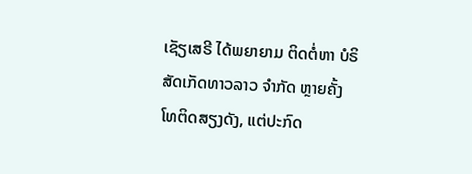ເຊັຽເສຣີ ໄດ້ພຍາຍາມ ຕິດຕໍ່ຫາ ບໍຣິສັດເກັດທາວລາວ ຈໍາກັດ ຫຼາຍຄັ້ງ ໂທຕິດສຽງດັງ, ແຕ່ປະກົດ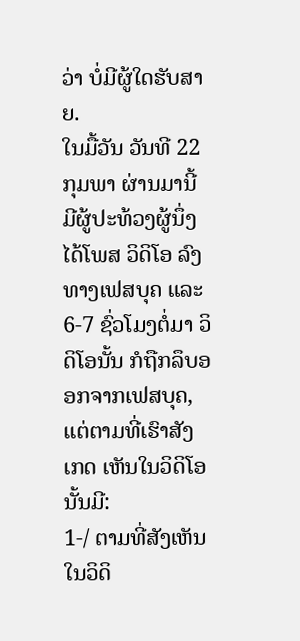ວ່າ ບໍ່ມີຜູ້ໃດຮັບສາຍ.
ໃນມື້ວັນ ວັນທີ 22 ກຸມພາ ຜ່ານມານີ້ ມີຜູ້ປະທ້ວງຜູ້ນຶ່ງ ໄດ້ໂພສ ວິດິໂອ ລົງທາງເຟສບຸຄ ແລະ 6-7 ຊົ່ວໂມງຕໍ່ມາ ວິດິໂອນັ້ນ ກໍຖືກລຶບອອກຈາກເຟສບຸຄ, ແຕ່ຕາມທີ່ເຮົາສັງເກດ ເຫັນໃນວິດິໂອນັ້ນມີ:
1-/ ຕາມທີ່ສັງເຫັນໃນວິດິ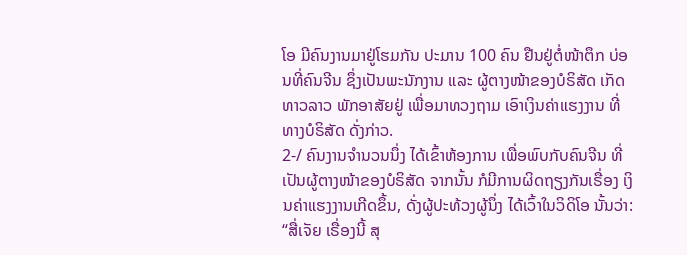ໂອ ມີຄົນງານມາຢູ່ໂຮມກັນ ປະມານ 100 ຄົນ ຢືນຢູ່ຕໍ່ໜ້າຕຶກ ບ່ອນທີ່ຄົນຈີນ ຊຶ່ງເປັນພະນັກງານ ແລະ ຜູ້ຕາງໜ້າຂອງບໍຣິສັດ ເກັດທາວລາວ ພັກອາສັຍຢູ່ ເພື່ອມາທວງຖາມ ເອົາເງິນຄ່າແຮງງານ ທີ່ທາງບໍຣິສັດ ດັ່ງກ່າວ.
2-/ ຄົນງານຈໍານວນນຶ່ງ ໄດ້ເຂົ້າຫ້ອງການ ເພື່ອພົບກັບຄົນຈີນ ທີ່ເປັນຜູ້ຕາງໜ້າຂອງບໍຣິສັດ ຈາກນັ້ນ ກໍມີການຜິດຖຽງກັນເຣື່ອງ ເງິນຄ່າແຮງງານເກີດຂຶ້ນ, ດັ່ງຜູ້ປະທ້ວງຜູ້ນຶ່ງ ໄດ້ເວົ້າໃນວິດິໂອ ນັ້ນວ່າ:
“ສື່ເຈັຍ ເຣື່ອງນີ້ ສຸ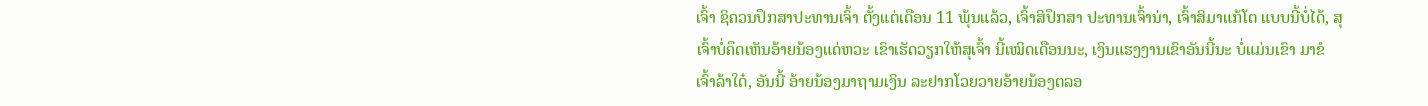ເຈົ້າ ຊິຄວນປຶກສາປະທານເຈົ້າ ຕັ້ງແຕ່ເດືອນ 11 ພຸ້ນແລ້ວ, ເຈົ້າສິປຶກສາ ປະທານເຈົ້ານ່າ, ເຈົ້າສິມາແກ້ໂຕ ແບບນີ້ບໍ່ໄດ້, ສຸເຈົ້າບໍ່ຄຶດເຫັນອ້າຍນ້ອງແດ່ຫວະ ເຂົາເຮັດວຽກໃຫ້ສຸເຈົ້າ ນີ້ເໝິດເດືອນນະ, ເງິນແຮງງານເຂົາອັນນີ້ນະ ບໍ່ແມ່ນເຂົາ ມາຂໍເຈົ້າລ້າໃດ໋, ອັນນີ້ ອ້າຍນ້ອງມາຖາມເງິນ ລະຢາກໂວຍວາຍອ້າຍນ້ອງຕລອ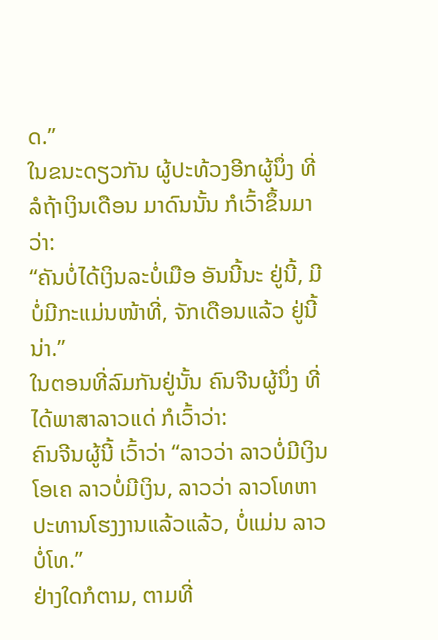ດ.”
ໃນຂນະດຽວກັນ ຜູ້ປະທ້ວງອີກຜູ້ນຶ່ງ ທີ່ລໍຖ້າເງິນເດືອນ ມາດົນນັ້ນ ກໍເວົ້າຂຶ້ນມາວ່າ:
“ຄັນບໍ່ໄດ້ເງິນລະບໍ່ເມືອ ອັນນີ້ນະ ຢູ່ນີ້, ມີ ບໍ່ມີກະແມ່ນໜ້າທີ່, ຈັກເດືອນແລ້ວ ຢູ່ນີ້ນ່າ.”
ໃນຕອນທີ່ລົມກັນຢູ່ນັ້ນ ຄົນຈີນຜູ້ນຶ່ງ ທີ່ໄດ້ພາສາລາວແດ່ ກໍເວົ້າວ່າ:
ຄົນຈີນຜູ້ນີ້ ເວົ້າວ່າ “ລາວວ່າ ລາວບໍ່ມີເງິນ ໂອເຄ ລາວບໍ່ມີເງິນ, ລາວວ່າ ລາວໂທຫາປະທານໂຮງງານແລ້ວແລ້ວ, ບໍ່ແມ່ນ ລາວບໍ່ໂທ.”
ຢ່າງໃດກໍຕາມ, ຕາມທີ່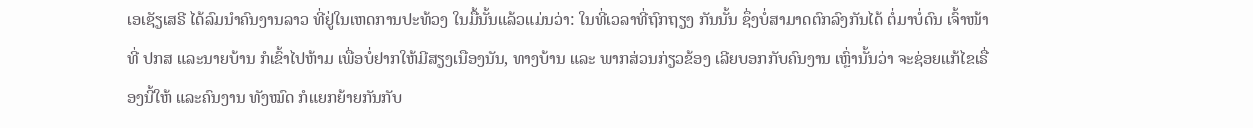ເອເຊັຽເສຣີ ໄດ້ລົມນໍາຄົນງານລາວ ທີ່ຢູ່ໃນເຫດການປະທ້ວງ ໃນມື້ນັ້ນແລ້ວແມ່ນວ່າ: ໃນທີ່ເວລາທີ່ຖົກຖຽງ ກັນນັ້ນ ຊຶ່ງບໍ່ສາມາດຕົກລົງກັນໄດ້ ຕໍ່ມາບໍ່ດົນ ເຈົ້າໜ້າທີ່ ປກສ ແລະນາຍບ້ານ ກໍເຂົ້າໄປຫ້າມ ເພື່ອບໍ່ຢາກໃຫ້ມີສຽງເນືອງນັນ, ທາງບ້ານ ແລະ ພາກສ່ວນກ່ຽວຂ້ອງ ເລີຍບອກກັບຄົນງານ ເຫຼົ່ານັ້ນວ່າ ຈະຊ່ອຍແກ້ໄຂເຣື່ອງນີ້ໃຫ້ ແລະຄົນງານ ທັງໝົດ ກໍແຍກຍ້າຍກັນກັບ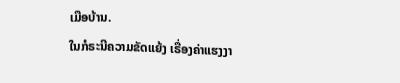ເມືອບ້ານ.
ໃນກໍຣະນີຄວາມຂັດແຍ້ງ ເຣື່ອງຄ່າແຮງງາ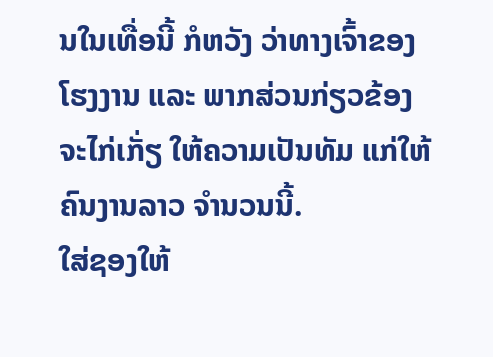ນໃນເທື່ອນີ້ ກໍຫວັງ ວ່າທາງເຈົ້າຂອງໂຮງງານ ແລະ ພາກສ່ວນກ່ຽວຂ້ອງ ຈະໄກ່ເກັ່ຽ ໃຫ້ຄວາມເປັນທັມ ແກ່ໃຫ້ຄົນງານລາວ ຈໍານວນນີ້.
ໃສ່ຊອງໃຫ້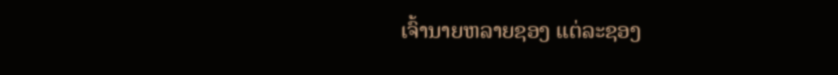ເຈົ້ານາຍຫລາຍຊອງ ແຕ່ລະຊອງ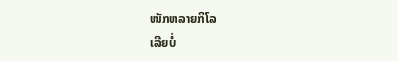ໜັກຫລາຍກິໂລ
ເລີຍບໍ່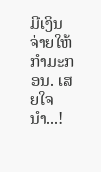ມີເງິນຈ່າຍໃຫ້ກຳມະກອນ. ເສຍໃຈນຳ...!